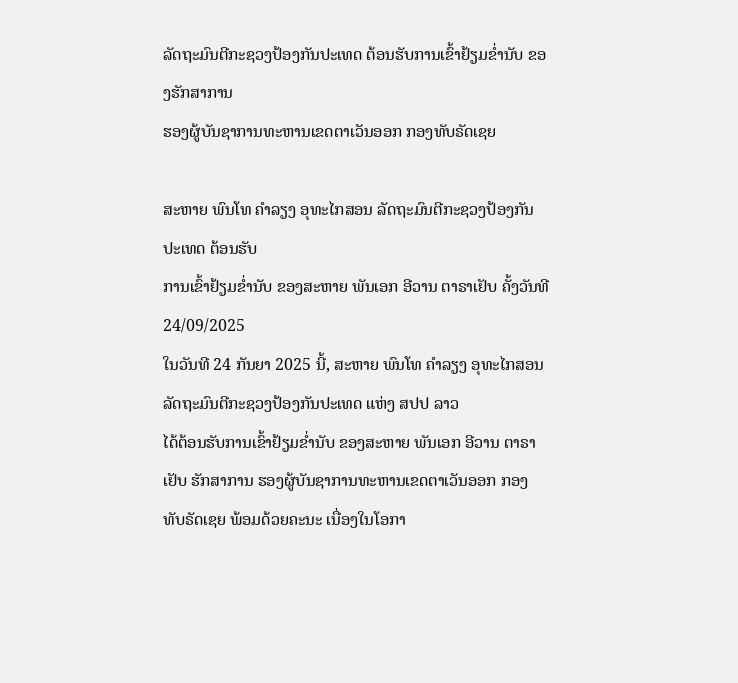ລັດຖະມົນຕີກະຊວງປ້ອງກັນປະເທດ ຕ້ອນຮັບການເຂົ້າຢ້ຽມຂໍ່ານັບ ຂອງຮັກສາການ
ຮອງຜູ້ບັນຊາການທະຫານເຂດຕາເວັນອອກ ກອງທັບຣັດເຊຍ

ສະຫາຍ ພົນໂທ ຄໍາລຽງ ອຸທະໄກສອນ ລັດຖະມົນຕີກະຊວງປ້ອງກັນປະເທດ ຕ້ອນຮັບ
ການເຂົ້າຢ້ຽມຂໍ່ານັບ ຂອງສະຫາຍ ພັນເອກ ອີວານ ຕາຣາເຢັບ ຄັ້ງວັນທີ 24/09/2025
ໃນວັນທີ 24 ກັນຍາ 2025 ນີ້, ສະຫາຍ ພົນໂທ ຄໍາລຽງ ອຸທະໄກສອນ ລັດຖະມົນຕີກະຊວງປ້ອງກັນປະເທດ ແຫ່ງ ສປປ ລາວ
ໄດ້ຕ້ອນຮັບການເຂົ້າຢ້ຽມຂໍ່ານັບ ຂອງສະຫາຍ ພັນເອກ ອີວານ ຕາຣາເຢັບ ຮັກສາການ ຮອງຜູ້ບັນຊາການທະຫານເຂດຕາເວັນອອກ ກອງ
ທັບຣັດເຊຍ ພ້ອມດ້ວຍຄະນະ ເນື່ອງໃນໂອກາ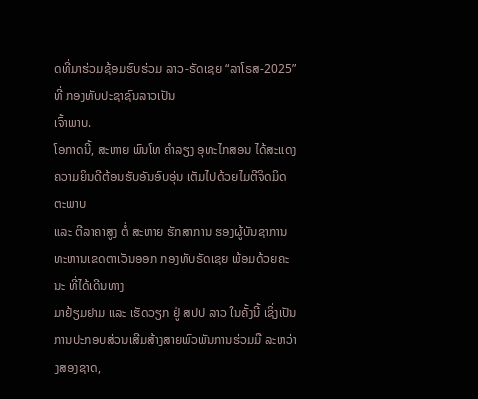ດທີ່ມາຮ່ວມຊ້ອມຮົບຮ່ວມ ລາວ-ຣັດເຊຍ “ລາໂຣສ-2025” ທີ່ ກອງທັບປະຊາຊົນລາວເປັນ
ເຈົ້າພາບ.
ໂອກາດນີ້, ສະຫາຍ ພົນໂທ ຄຳລຽງ ອຸທະໄກສອນ ໄດ້ສະແດງຄວາມຍິນດີຕ້ອນຮັບອັນອົບອຸ່ນ ເຕັມໄປດ້ວຍໄມຕີຈິດມິດຕະພາບ
ແລະ ຕີລາຄາສູງ ຕໍ່ ສະຫາຍ ຮັກສາການ ຮອງຜູ້ບັນຊາການທະຫານເຂດຕາເວັນອອກ ກອງທັບຣັດເຊຍ ພ້ອມດ້ວຍຄະນະ ທີ່ໄດ້ເດີນທາງ
ມາຢ້ຽມຢາມ ແລະ ເຮັດວຽກ ຢູ່ ສປປ ລາວ ໃນຄັ້ງນີ້ ເຊິ່ງເປັນການປະກອບສ່ວນເສີມສ້າງສາຍພົວພັນການຮ່ວມມື ລະຫວ່າງສອງຊາດ,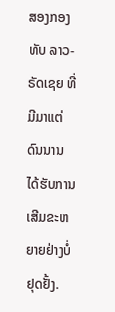ສອງກອງທັບ ລາວ-ຣັດເຊຍ ທີ່ມີມາແຕ່ດົນນານ ໄດ້ຮັບການເສີມຂະຫຍາຍຢ່າງບໍ່ຢຸດຢັ້ງ.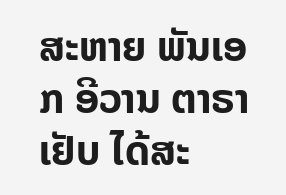ສະຫາຍ ພັນເອກ ອີວານ ຕາຣາເຢັບ ໄດ້ສະ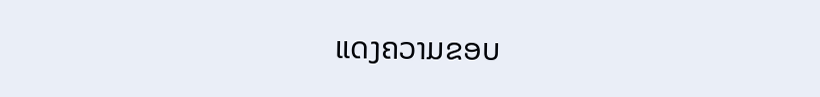ແດງຄວາມຂອບ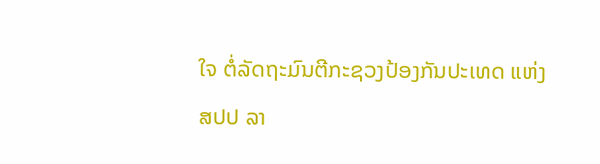ໃຈ ຕໍ່ລັດຖະມົນຕີກະຊວງປ້ອງກັນປະເທດ ແຫ່ງ ສປປ ລາ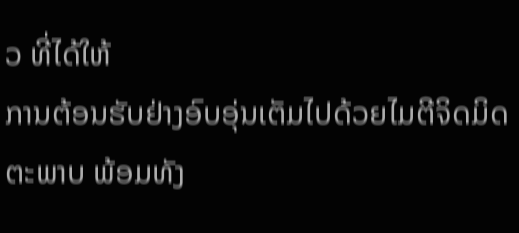ວ ທີ່ໄດ້ໃຫ້
ການຕ້ອນຮັບຢ່າງອົບອຸ່ນເຕັມໄປດ້ວຍໄມຕີຈິດມິດຕະພາບ ພ້ອມທັງ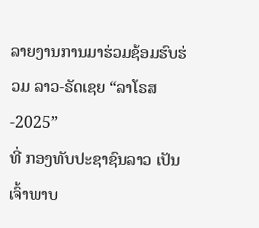ລາຍງານການມາຮ່ວມຊ້ອມຮົບຮ່ວມ ລາວ-ຣັດເຊຍ “ລາໂຣສ-2025”
ທີ່ ກອງທັບປະຊາຊົນລາວ ເປັນເຈົ້າພາບ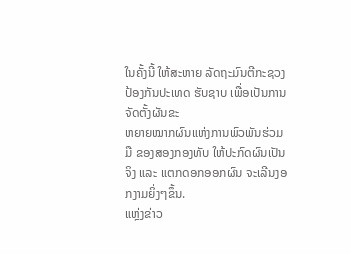ໃນຄັ້ງນີ້ ໃຫ້ສະຫາຍ ລັດຖະມົນຕີກະຊວງປ້ອງກັນປະເທດ ຮັບຊາບ ເພື່ອເປັນການຈັດຕັ້ງຜັນຂະ
ຫຍາຍໝາກຜົນແຫ່ງການພົວພັນຮ່ວມມື ຂອງສອງກອງທັບ ໃຫ້ປະກົດຜົນເປັນຈິງ ແລະ ແຕກດອກອອກຜົນ ຈະເລີນງອກງາມຍິ່ງໆຂຶ້ນ.
ແຫຼ່ງຂ່າວ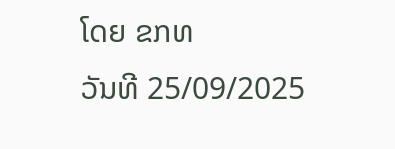ໂດຍ ຂກທ
ວັນທີ 25/09/2025